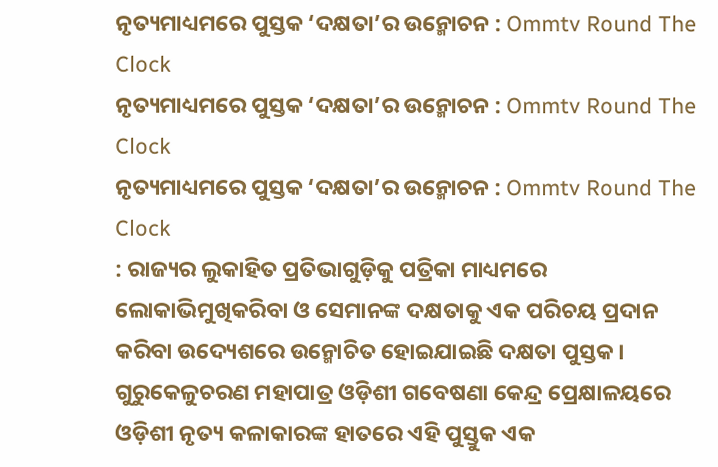ନୃତ୍ୟମାଧ୍ୟମରେ ପୁସ୍ତକ ‘ଦକ୍ଷତା’ର ଉନ୍ମୋଚନ : Ommtv Round The Clock
ନୃତ୍ୟମାଧ୍ୟମରେ ପୁସ୍ତକ ‘ଦକ୍ଷତା’ର ଉନ୍ମୋଚନ : Ommtv Round The Clock
ନୃତ୍ୟମାଧ୍ୟମରେ ପୁସ୍ତକ ‘ଦକ୍ଷତା’ର ଉନ୍ମୋଚନ : Ommtv Round The Clock
: ରାଜ୍ୟର ଲୁକାହିତ ପ୍ରତିଭାଗୁଡ଼ିକୁ ପତ୍ରିକା ମାଧ୍ୟମରେ ଲୋକାଭିମୁଖିକରିବା ଓ ସେମାନଙ୍କ ଦକ୍ଷତାକୁ ଏକ ପରିଚୟ ପ୍ରଦାନ କରିବା ଉଦ୍ୟେଶରେ ଉନ୍ମୋଚିତ ହୋଇଯାଇଛି ଦକ୍ଷତା ପୁସ୍ତକ। ଗୁରୁକେଳୁଚରଣ ମହାପାତ୍ର ଓଡ଼ିଶୀ ଗବେଷଣା କେନ୍ଦ୍ର ପ୍ରେକ୍ଷାଳୟରେ ଓଡ଼ିଶୀ ନୃତ୍ୟ କଳାକାରଙ୍କ ହାତରେ ଏହି ପୁସ୍ତୁକ ଏକ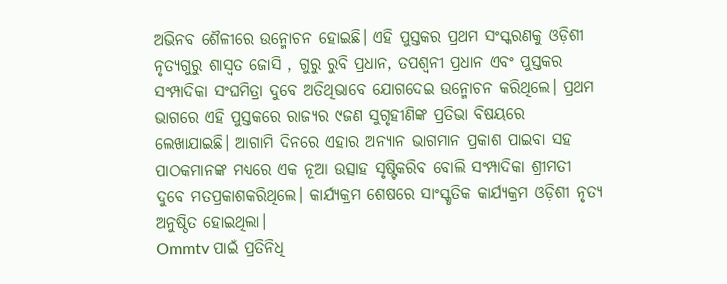ଅଭିନବ ଶୈଳୀରେ ଉନ୍ମୋଚନ ହୋଇଛି। ଏହି ପୁସ୍ତକର ପ୍ରଥମ ସଂସ୍କରଣକୁ ଓଡ଼ିଶୀ ନୃତ୍ୟଗୁରୁ ଶାସ୍ବତ ଜୋସି , ଗୁରୁ ରୁବି ପ୍ରଧାନ, ତପଶ୍ବନୀ ପ୍ରଧାନ ଏବଂ ପୁସ୍ତକର ସଂମ୍ପାଦିକା ସଂଘମିତ୍ରା ଦୁବେ ଅତିଥିଭାବେ ଯୋଗଦେଇ ଉନ୍ମୋଚନ କରିଥିଲେ। ପ୍ରଥମ ଭାଗରେ ଏହି ପୁସ୍ତକରେ ରାଜ୍ୟର ୯ଜଣ ସୁଗୃହୀଣିଙ୍କ ପ୍ରତିଭା ବିଷୟରେ ଲେଖାଯାଇଛି। ଆଗାମି ଦିନରେ ଏହାର ଅନ୍ୟାନ ଭାଗମାନ ପ୍ରକାଶ ପାଇବା ସହ ପାଠକମାନଙ୍କ ମଧ୍ୟରେ ଏକ ନୂଆ ଉତ୍ସାହ ସୃଷ୍ଟିକରିବ ବୋଲି ସଂମ୍ପାଦିକା ଶ୍ରୀମତୀ ଦୁବେ ମତପ୍ରକାଶକରିଥିଲେ। କାର୍ଯ୍ୟକ୍ରମ ଶେଷରେ ସାଂସ୍କୃତିକ କାର୍ଯ୍ୟକ୍ରମ ଓଡ଼ିଶୀ ନୃତ୍ୟ ଅନୁଷ୍ଠିତ ହୋଇଥିଲା।
Ommtv ପାଇଁ ପ୍ରତିନିଧି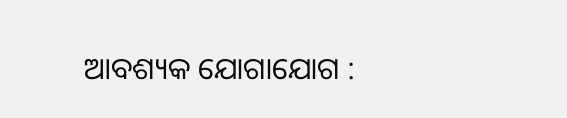ଆବଶ୍ୟକ ଯୋଗାଯୋଗ :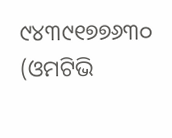୯୪୩୯୧୭୭୬୩୦ (ଓମଟିଭି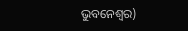ଭୁବନେଶ୍ବର)